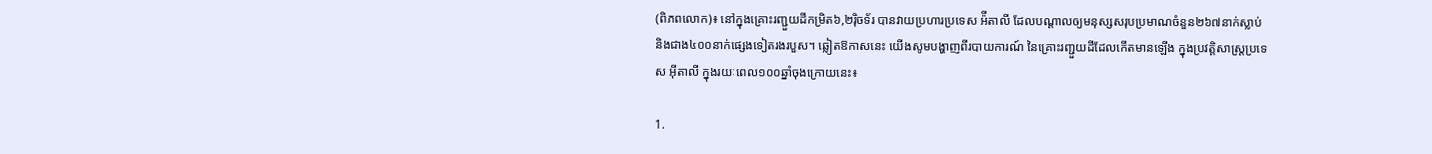(ពិភពលោក)៖ នៅក្នុងគ្រោះរញ្ជួយដីកម្រិត៦,២រ៉ិចទ័រ បានវាយប្រហារប្រទេស អ៉ីតាលី ដែលបណ្តាលឲ្យមនុស្សសរុបប្រមាណចំនួន២៦៧នាក់ស្លាប់ និងជាង៤០០នាក់ផ្សេងទៀតរងរបួស។ ឆ្លៀតឱកាសនេះ យើងសូមបង្ហាញពីរបាយការណ៍ នៃគ្រោះរញ្ជួយដីដែលកើតមានឡើង ក្នុងប្រវត្តិសាស្ត្រប្រទេស អ៊ីតាលី ក្នុងរយៈពេល១០០ឆ្នាំចុងក្រោយនេះ៖

1.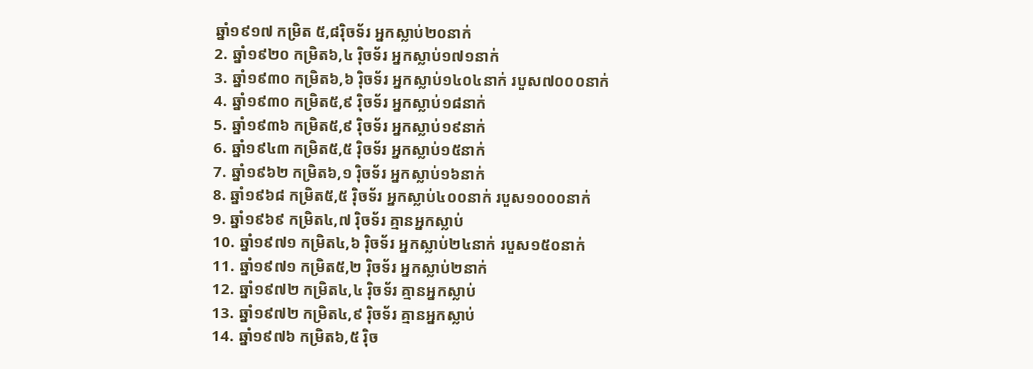ឆ្នាំ១៩១៧ កម្រិត ៥,៨រ៉ិចទ័រ អ្នកស្លាប់២០នាក់
2. ឆ្នាំ១៩២០ កម្រិត៦,៤ រ៉ិចទ័រ អ្នកស្លាប់១៧១នាក់
3. ឆ្នាំ១៩៣០ កម្រិត៦,៦ រ៉ិចទ័រ អ្នកស្លាប់១៤០៤នាក់ របួស៧០០០នាក់
4. ឆ្នាំ១៩៣០ កម្រិត៥,៩ រ៉ិចទ័រ អ្នកស្លាប់១៨នាក់
5. ឆ្នាំ១៩៣៦ កម្រិត៥,៩ រ៉ិចទ័រ អ្នកស្លាប់១៩នាក់
6. ឆ្នាំ១៩៤៣ កម្រិត៥,៥ រ៉ិចទ័រ អ្នកស្លាប់១៥នាក់
7. ឆ្នាំ១៩៦២ កម្រិត៦,១ រ៉ិចទ័រ អ្នកស្លាប់១៦នាក់
8. ឆ្នាំ១៩៦៨ កម្រិត៥,៥ រ៉ិចទ័រ អ្នកស្លាប់៤០០នាក់ របួស១០០០នាក់
9. ឆ្នាំ១៩៦៩ កម្រិត៤,៧ រ៉ិចទ័រ គ្មានអ្នកស្លាប់
10. ឆ្នាំ១៩៧១ កម្រិត៤,៦ រ៉ិចទ័រ អ្នកស្លាប់២៤នាក់ របួស១៥០នាក់
11. ឆ្នាំ១៩៧១ កម្រិត៥,២ រ៉ិចទ័រ អ្នកស្លាប់២នាក់
12. ឆ្នាំ១៩៧២ កម្រិត៤,៤ រ៉ិចទ័រ គ្មានអ្នកស្លាប់
13. ឆ្នាំ១៩៧២ កម្រិត៤,៩ រ៉ិចទ័រ គ្មានអ្នកស្លាប់
14. ឆ្នាំ១៩៧៦ កម្រិត៦,៥ រ៉ិច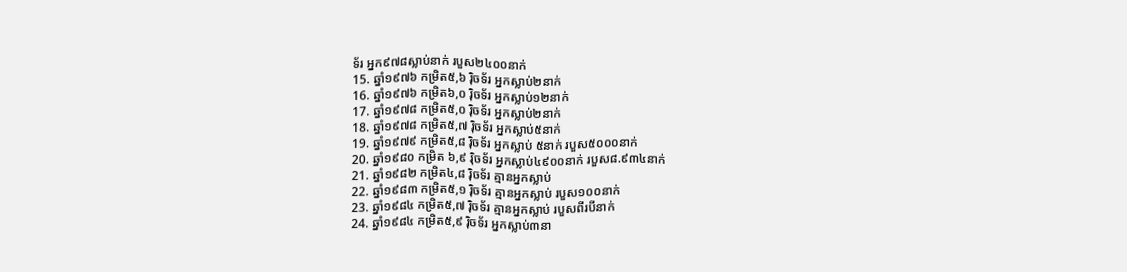ទ័រ អ្នក៩៧៨ស្លាប់នាក់ របួស២៤០០នាក់
15. ឆ្នាំ១៩៧៦ កម្រិត៥,៦ រ៉ិចទ័រ អ្នកស្លាប់២នាក់
16. ឆ្នាំ១៩៧៦ កម្រិត៦,០ រ៉ិចទ័រ អ្នកស្លាប់១២នាក់
17. ឆ្នាំ១៩៧៨ កម្រិត៥,០ រ៉ិចទ័រ អ្នកស្លាប់២នាក់
18. ឆ្នាំ១៩៧៨ កម្រិត៥,៧ រ៉ិចទ័រ អ្នកស្លាប់៥នាក់
19. ឆ្នាំ១៩៧៩ កម្រិត៥,៨ រ៉ិចទ័រ អ្នកស្លាប់ ៥នាក់ របួស៥០០០នាក់
20. ឆ្នាំ១៩៨០ កម្រិត ៦,៩ រ៉ិចទ័រ អ្នកស្លាប់៤៩០០នាក់ របួស៨.៩៣៤នាក់
21. ឆ្នាំ១៩៨២ កម្រិត៤,៨ រ៉ិចទ័រ គ្មានអ្នកស្លាប់
22. ឆ្នាំ១៩៨៣ កម្រិត៥,១ រ៉ិចទ័រ គ្មានអ្នកស្លាប់ របួស១០០នាក់
23. ឆ្នាំ១៩៨៤ កម្រិត៥,៧ រ៉ិចទ័រ គ្មានអ្នកស្លាប់ របួសពីរបីនាក់
24. ឆ្នាំ១៩៨៤ កម្រិត៥,៩ រ៉ិចទ័រ អ្នកស្លាប់៣នា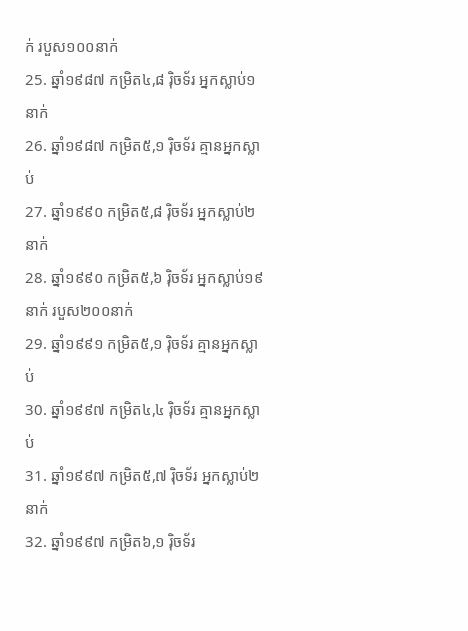ក់ របួស១០០នាក់
25. ឆ្នាំ១៩៨៧ កម្រិត៤,៨ រ៉ិចទ័រ អ្នកស្លាប់១ នាក់
26. ឆ្នាំ១៩៨៧ កម្រិត៥,១ រ៉ិចទ័រ គ្មានអ្នកស្លាប់
27. ឆ្នាំ១៩៩០ កម្រិត៥,៨ រ៉ិចទ័រ អ្នកស្លាប់២នាក់
28. ឆ្នាំ១៩៩០ កម្រិត៥,៦ រ៉ិចទ័រ អ្នកស្លាប់១៩នាក់ របួស២០០នាក់
29. ឆ្នាំ១៩៩១ កម្រិត៥,១ រ៉ិចទ័រ គ្មានអ្នកស្លាប់
30. ឆ្នាំ១៩៩៧ កម្រិត៤,៤ រ៉ិចទ័រ គ្មានអ្នកស្លាប់
31. ឆ្នាំ១៩៩៧ កម្រិត៥,៧ រ៉ិចទ័រ អ្នកស្លាប់២នាក់
32. ឆ្នាំ១៩៩៧ កម្រិត៦,១ រ៉ិចទ័រ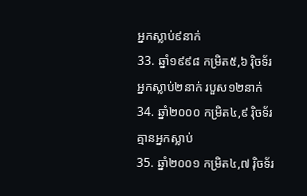អ្នកស្លាប់៩នាក់
33. ឆ្នាំ១៩៩៨ កម្រិត៥,៦ រ៉ិចទ័រ អ្នកស្លាប់២នាក់ របួស១២នាក់
34. ឆ្នាំ២០០០ កម្រិត៤,៩ រ៉ិចទ័រ គ្មានអ្នកស្លាប់
35. ឆ្នាំ២០០១ កម្រិត៤,៧ រ៉ិចទ័រ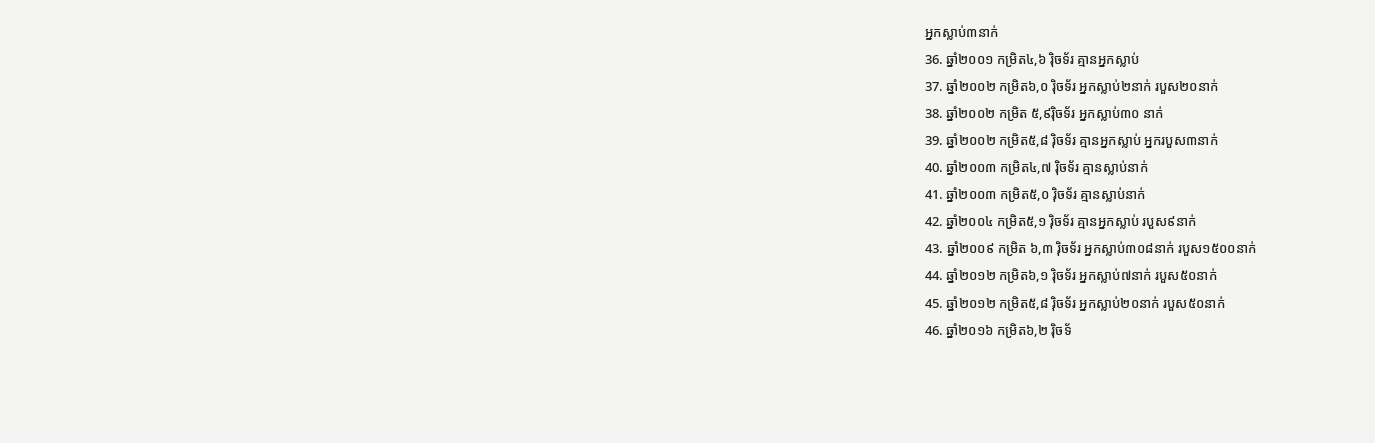អ្នកស្លាប់៣នាក់
36. ឆ្នាំ២០០១ កម្រិត៤,៦ រ៉ិចទ័រ គ្មានអ្នកស្លាប់
37. ឆ្នាំ២០០២ កម្រិត៦,០ រ៉ិចទ័រ អ្នកស្លាប់២នាក់ របួស២០នាក់
38. ឆ្នាំ២០០២ កម្រិត ៥,៩រ៉ិចទ័រ អ្នកស្លាប់៣០ នាក់
39. ឆ្នាំ២០០២ កម្រិត៥,៨ រ៉ិចទ័រ គ្មានអ្នកស្លាប់ អ្នករបួស៣នាក់
40. ឆ្នាំ២០០៣ កម្រិត៤,៧ រ៉ិចទ័រ គ្មានស្លាប់នាក់
41. ឆ្នាំ២០០៣ កម្រិត៥,០ រ៉ិចទ័រ គ្មានស្លាប់នាក់
42. ឆ្នាំ២០០៤ កម្រិត៥,១ រ៉ិចទ័រ គ្មានអ្នកស្លាប់ របួស៩នាក់
43. ឆ្នាំ២០០៩ កម្រិត ៦,៣ រ៉ិចទ័រ អ្នកស្លាប់៣០៨នាក់ របួស១៥០០នាក់
44. ឆ្នាំ២០១២ កម្រិត៦,១ រ៉ិចទ័រ អ្នកស្លាប់៧នាក់ របួស៥០នាក់
45. ឆ្នាំ២០១២ កម្រិត៥,៨ រ៉ិចទ័រ អ្នកស្លាប់២០នាក់ របួស៥០នាក់
46. ឆ្នាំ២០១៦ កម្រិត៦,២ រ៉ិចទ័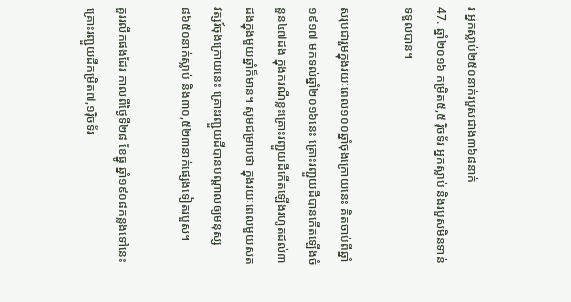រ អ្នកស្លាប់២៥០នាក់របួសជាង៣៦៨នាក់
47. ឆ្នាំ២០១៦ កម្រិត៥,៥ រ៉ិចទ័រ អ្នកស្លាប់ និងរបួសមិនទាន់ទទួលបាន។

សរុបជារួមក្នុងរយៈពេល១០០ឆ្នាំចុងក្រោយនេះ គិតចាប់ពីឆ្នាំ១៩១៧ មកទល់ឆ្នាំ២០១៦នេះ គ្រោះរញ្ជួយដីបានកើតឡើងចំនួន៤៧ដង ក្នុងករណីខ្លះគ្រោះរញ្ជួយដីកើតឡើងរហូតដល់៣ដងក្នុងមួយឆ្នាំក៏មាន។ សូមជម្រាបថា ក្នុងរយៈពេលមួយសតវត្សរ៍ចុងក្រោយនេះ គ្រោះរញ្ជួយដីបានបណ្តាលឲ្យមនុស្ស ៨៦៥០នាក់ស្លាប់ និង៣០,៥២៣នាក់ផ្សេងទៀតរបួស។

គួររលឹកផងដែរ កាលពីថ្ងៃទី២៨ ខែធ្នូ ឆ្នាំ១៩០៨កន្លងទៅនេះ គ្រោះរញ្ជួយដីកម្រិត៧,១រ៉ិចទ័រ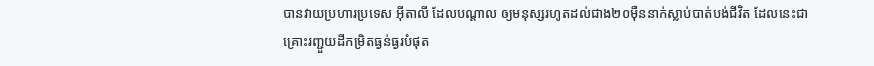បានវាយប្រហារប្រទេស អ៊ីតាលី ដែលបណ្តាល ឲ្យមនុស្សរហូតដល់ជាង២០ម៉ឺននាក់ស្លាប់បាត់បង់ជីវិត ដែលនេះជាគ្រោះរញ្ជួយដីកម្រិតធ្ងន់ធ្ងរបំផុត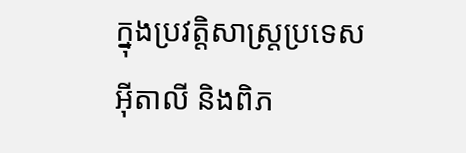ក្នុងប្រវត្តិសាស្ត្រប្រទេស អ៊ីតាលី និងពិភ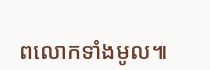ពលោកទាំងមូល៕